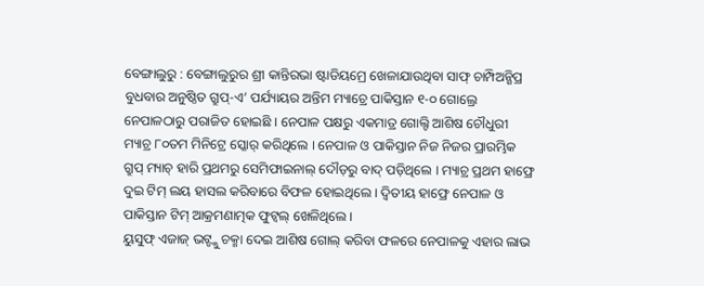ବେଙ୍ଗାଲୁରୁ : ବେଙ୍ଗାଲୁରୁର ଶ୍ରୀ କାନ୍ତିରଭା ଷ୍ଟାଡିୟମ୍ରେ ଖେଳାଯାଉଥିବା ସାଫ୍ ଚାମ୍ପିଅନ୍ଶିପ୍ର ବୁଧବାର ଅନୁଷ୍ଠିତ ଗ୍ରୁପ୍-ଏ’ ପର୍ଯ୍ୟାୟର ଅନ୍ତିମ ମ୍ୟାଚ୍ରେ ପାକିସ୍ତାନ ୧-୦ ଗୋଲ୍ରେ ନେପାଳଠାରୁ ପରାଜିତ ହୋଇଛି । ନେପାଳ ପକ୍ଷରୁ ଏକମାତ୍ର ଗୋଲ୍ଟି ଆଶିଷ ଚୌଧୁରୀ ମ୍ୟାଚ୍ର ୮୦ତମ ମିନିଟ୍ରେ ସ୍କୋର୍ କରିଥିଲେ । ନେପାଳ ଓ ପାକିସ୍ତାନ ନିଜ ନିଜର ପ୍ରାରମ୍ଭିକ ଗ୍ରୁପ୍ ମ୍ୟାଚ୍ ହାରି ପ୍ରଥମରୁ ସେମିଫାଇନାଲ୍ ଦୌଡ଼ରୁ ବାଦ୍ ପଡ଼ିଥିଲେ । ମ୍ୟାଚ୍ର ପ୍ରଥମ ହାଫ୍ରେ ଦୁଇ ଟିମ୍ ଲୟ ହାସଲ କରିବାରେ ବିଫଳ ହୋଇଥିଲେ । ଦ୍ୱିତୀୟ ହାଫ୍ରେ ନେପାଳ ଓ ପାକିସ୍ତାନ ଟିମ୍ ଆକ୍ରମଣାତ୍ମକ ଫୁଟ୍ବଲ୍ ଖେଳିଥିଲେ ।
ୟୁସୁଫ୍ ଏଜାଜ୍ ଭଟ୍ଙ୍କୁ ଚକ୍ମା ଦେଇ ଆଶିଷ ଗୋଲ୍ କରିବା ଫଳରେ ନେପାଳକୁ ଏହାର ଲାଭ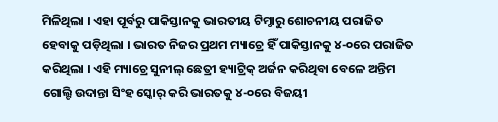ମିଳିଥିଲା । ଏହା ପୂର୍ବରୁ ପାକିସ୍ତାନକୁ ଭାରତୀୟ ଟିମ୍ଠାରୁ ଶୋଚନୀୟ ପରାଜିତ ହେବାକୁ ପଡ଼ିଥିଲା । ଭାରତ ନିଜର ପ୍ରଥମ ମ୍ୟାଚ୍ରେ ହିଁ ପାକିସ୍ତାନକୁ ୪-୦ରେ ପରାଜିତ କରିଥିଲା । ଏହି ମ୍ୟାଚ୍ରେ ସୁନୀଲ୍ ଛେତ୍ରୀ ହ୍ୟାଟ୍ରିକ୍ ଅର୍ଜନ କରିଥିବା ବେଳେ ଅନ୍ତିମ ଗୋଲ୍ଟି ଉଦାନ୍ତା ସିଂହ ସ୍କୋର୍ କରି ଭାରତକୁ ୪-୦ରେ ବିଜୟୀ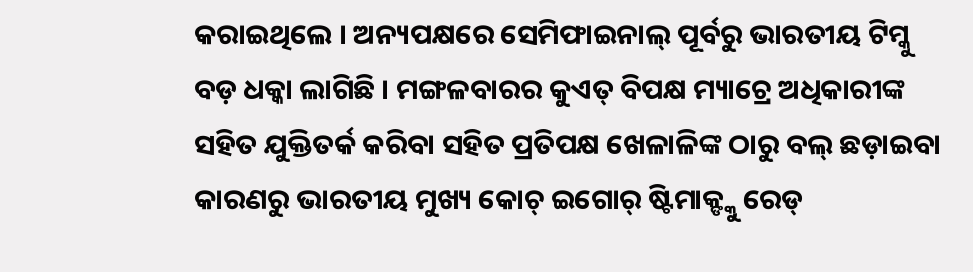କରାଇଥିଲେ । ଅନ୍ୟପକ୍ଷରେ ସେମିଫାଇନାଲ୍ ପୂର୍ବରୁ ଭାରତୀୟ ଟିମ୍କୁ ବଡ଼ ଧକ୍କା ଲାଗିଛି । ମଙ୍ଗଳବାରର କୁଏତ୍ ବିପକ୍ଷ ମ୍ୟାଚ୍ରେ ଅଧିକାରୀଙ୍କ ସହିତ ଯୁକ୍ତିତର୍କ କରିବା ସହିତ ପ୍ରତିପକ୍ଷ ଖେଳାଳିଙ୍କ ଠାରୁ ବଲ୍ ଛଡ଼ାଇବା କାରଣରୁ ଭାରତୀୟ ମୁଖ୍ୟ କୋଚ୍ ଇଗୋର୍ ଷ୍ଟିମାକ୍ଙ୍କୁ ରେଡ୍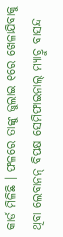କାର୍ଡ ମିଳିଛି । ଫଳରେ ତାଙ୍କୁ ଜୁଲାଇ ୧ରେ ଖେଳାଯିବାକୁ ଥିବା ଲେବାନନ୍ ବିପକ୍ଷ ସେମିଫାଇନାଲ୍ ମ୍ୟାଚ୍ରୁ ବାସନ୍ଦ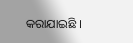କରାଯାଇଛି ।